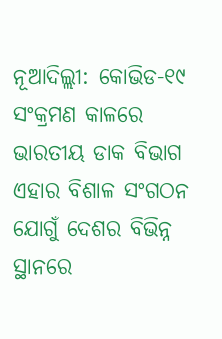ନୂଆଦିଲ୍ଲୀ: କୋଭିଡ-୧୯ ସଂକ୍ରମଣ କାଳରେ ଭାରତୀୟ ଡାକ ବିଭାଗ ଏହାର ବିଶାଳ ସଂଗଠନ ଯୋଗୁଁ ଦେଶର ବିଭିନ୍ନ ସ୍ଥାନରେ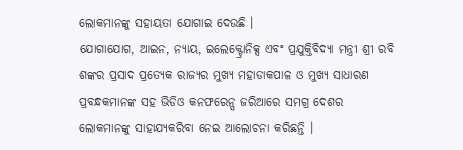ଲୋକମାନଙ୍କୁ ସହାୟତା ଯୋଗାଇ ଦେଉଛି ।
ଯୋଗାଯୋଗ, ଆଇନ, ନ୍ୟାୟ, ଇଲେକ୍ଟ୍ରୋନିକ୍ସ ଏବଂ ପ୍ରଯୁକ୍ତିବିଦ୍ୟା ମନ୍ତ୍ରୀ ଶ୍ରୀ ରବି ଶଙ୍କର ପ୍ରସାଦ ପ୍ରତ୍ୟେକ ରାଜ୍ୟର ମୁଖ୍ୟ ମହାଡାକପାଳ ଓ ମୁଖ୍ୟ ସାଧାରଣ ପ୍ରବନ୍ଧକମାନଙ୍କ ସହ ଭିଡିଓ କନଫରେନ୍ସ ଜରିଆରେ ସମଗ୍ର ଦେଶର ଲୋକମାନଙ୍କୁ ସାହାଯ୍ୟକରିବା ନେଇ ଆଲୋଚନା କରିଛନ୍ତି ।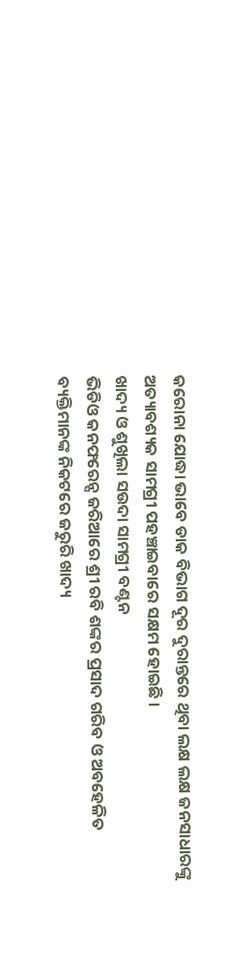କରୋନା ଯୋଦ୍ଧା ଭାବେ ଡାକ ବିଭାଗ ଦୂର ଦୁରାନ୍ତରେ ଥିବା ଲକ୍ଷ ଲକ୍ଷ ଜନସାଧାରଙ୍କୁ ଅତ୍ୟାବଶ୍ୟକ ସାମଗ୍ରୀ ପହଞ୍ଚାଇବାରେ ସକ୍ଷମ ହୋଇଛି ।
ଖାଦ୍ୟ ଓ ଶୁଖିଲା ସଉଦା ସାମଗ୍ରୀ ବଣ୍ଟନ
ଭିଡିଓ କନଫରେନ୍ସ ଜରିଆରେ ଶ୍ରୀ ରବି ଶଙ୍କର ପ୍ରସାଦ ଗରିବ ଓ ଅବହେଳିତ ବ୍ୟକ୍ତିମାନଙ୍କ ନିକଟରେ ଜରୁରି ଖାଦ୍ୟ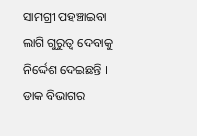ସାମଗ୍ରୀ ପହଞ୍ଚାଇବା ଲାଗି ଗୁରୁତ୍ଵ ଦେବାକୁ ନିର୍ଦ୍ଦେଶ ଦେଇଛନ୍ତି ।
ଡାକ ବିଭାଗର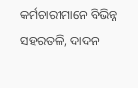କର୍ମଚାରୀମାନେ ବିଭିନ୍ନ ସହରତଳି, ଦାଦନ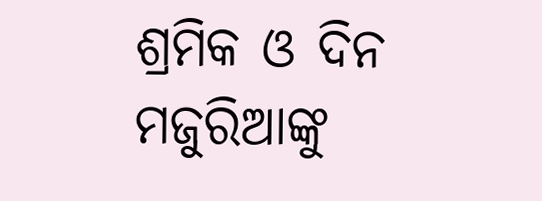ଶ୍ରମିକ ଓ ଦିନ ମଜୁରିଆଙ୍କୁ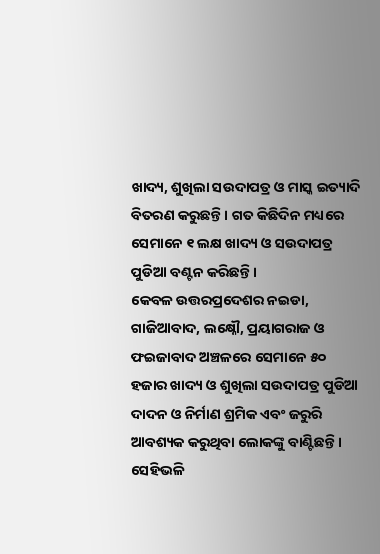ଖାଦ୍ୟ, ଶୁଖିଲା ସଉଦାପତ୍ର ଓ ମାସ୍କ ଇତ୍ୟାଦି ବିତରଣ କରୁଛନ୍ତି । ଗତ କିଛିଦିନ ମଧ୍ୟରେ ସେମାନେ ୧ ଲକ୍ଷ ଖାଦ୍ୟ ଓ ସଉଦାପତ୍ର ପୁଡିଆ ବଣ୍ଟନ କରିଛନ୍ତି ।
କେବଳ ଉତ୍ତରପ୍ରଦେଶର ନଇଡା, ଗାଜିଆବାଦ, ଲକ୍ଷ୍ନୌ, ପ୍ରୟାଗରାଜ ଓ ଫଇଜାବାଦ ଅଞ୍ଚଳରେ ସେମାନେ ୫୦ ହଜାର ଖାଦ୍ୟ ଓ ଶୁଖିଲା ସଉଦାପତ୍ର ପୁଡିଆ ଦାଦନ ଓ ନିର୍ମାଣ ଶ୍ରମିକ ଏବଂ ଜରୁରି ଆବଶ୍ୟକ କରୁଥିବା ଲୋକଙ୍କୁ ବାଣ୍ଟିଛନ୍ତି । ସେହିଭଳି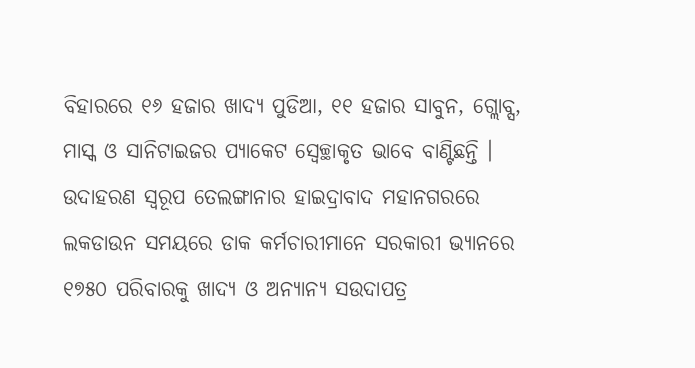ବିହାରରେ ୧୬ ହଜାର ଖାଦ୍ୟ ପୁଡିଆ, ୧୧ ହଜାର ସାବୁନ, ଗ୍ଲୋବ୍ସ, ମାସ୍କ ଓ ସାନିଟାଇଜର ପ୍ୟାକେଟ ସ୍ଵେଚ୍ଛାକୃତ ଭାବେ ବାଣ୍ଟିଛନ୍ତି ।
ଉଦାହରଣ ସ୍ୱରୂପ ତେଲଙ୍ଗାନାର ହାଇଦ୍ରାବାଦ ମହାନଗରରେ ଲକଡାଉନ ସମୟରେ ଡାକ କର୍ମଚାରୀମାନେ ସରକାରୀ ଭ୍ୟାନରେ ୧୭୫୦ ପରିବାରକୁ ଖାଦ୍ୟ ଓ ଅନ୍ୟାନ୍ୟ ସଉଦାପତ୍ର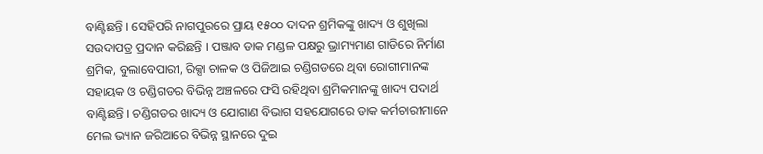ବାଣ୍ଟିଛନ୍ତି । ସେହିପରି ନାଗପୁରରେ ପ୍ରାୟ ୧୫୦୦ ଦାଦନ ଶ୍ରମିକଙ୍କୁ ଖାଦ୍ୟ ଓ ଶୁଖିଲା ସଉଦାପତ୍ର ପ୍ରଦାନ କରିଛନ୍ତି । ପଞ୍ଜାବ ଡାକ ମଣ୍ଡଳ ପକ୍ଷରୁ ଭ୍ରାମ୍ୟମାଣ ଗାଡିରେ ନିର୍ମାଣ ଶ୍ରମିକ, ବୁଲାବେପାରୀ, ରିକ୍ସା ଚାଳକ ଓ ପିଜିଆଇ ଚଣ୍ଡିଗଡରେ ଥିବା ରୋଗୀମାନଙ୍କ ସହାୟକ ଓ ଚଣ୍ଡିଗଡର ବିଭିନ୍ନ ଅଞ୍ଚଳରେ ଫସି ରହିଥିବା ଶ୍ରମିକମାନଙ୍କୁ ଖାଦ୍ୟ ପଦାର୍ଥ ବାଣ୍ଟିଛନ୍ତି । ଚଣ୍ଡିଗଡର ଖାଦ୍ୟ ଓ ଯୋଗାଣ ବିଭାଗ ସହଯୋଗରେ ଡାକ କର୍ମଚାରୀମାନେ ମେଲ ଭ୍ୟାନ ଜରିଆରେ ବିଭିନ୍ନ ସ୍ଥାନରେ ଦୁଇ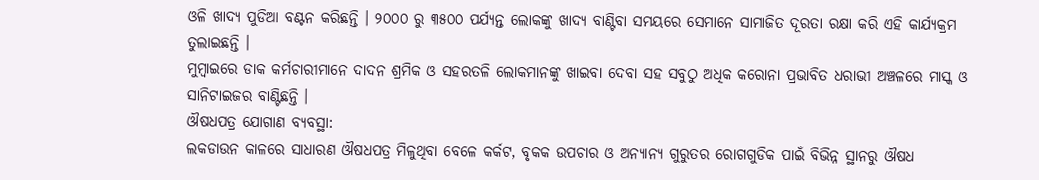ଓଳି ଖାଦ୍ୟ ପୁଡିଆ ବଣ୍ଟନ କରିଛନ୍ତି । ୨୦୦୦ ରୁ ୩୫୦୦ ପର୍ଯ୍ୟନ୍ତ ଲୋକଙ୍କୁ ଖାଦ୍ୟ ବାଣ୍ଟିବା ସମୟରେ ସେମାନେ ସାମାଜିତ ଦୂରତା ରକ୍ଷା କରି ଏହି କାର୍ଯ୍ୟକ୍ରମ ତୁଲାଇଛନ୍ତି ।
ମୁମ୍ବାଇରେ ଡାକ କର୍ମଚାରୀମାନେ ଦାଦନ ଶ୍ରମିକ ଓ ସହରତଳି ଲୋକମାନଙ୍କୁ ଖାଇବା ଦେବା ସହ ସବୁଠୁ ଅଧିକ କରୋନା ପ୍ରଭାବିତ ଧରାଭୀ ଅଞ୍ଚଳରେ ମାସ୍କ ଓ ସାନିଟାଇଜର ବାଣ୍ଟିଛନ୍ତି ।
ଔଷଧପତ୍ର ଯୋଗାଣ ବ୍ୟବସ୍ଥା:
ଲକଡାଉନ କାଳରେ ସାଧାରଣ ଔଷଧପତ୍ର ମିଳୁଥିବା ବେଳେ କର୍କଟ, ବୃକକ ଉପଚାର ଓ ଅନ୍ୟାନ୍ୟ ଗୁରୁତର ରୋଗଗୁଡିକ ପାଇଁ ବିଭିନ୍ନ ସ୍ଥାନରୁ ଔଷଧ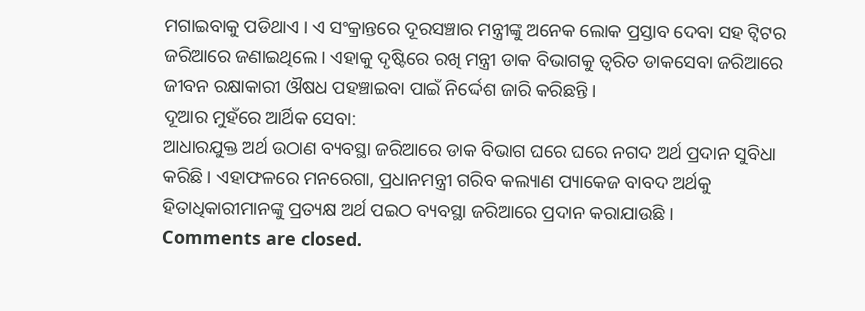ମଗାଇବାକୁ ପଡିଥାଏ । ଏ ସଂକ୍ରାନ୍ତରେ ଦୂରସଞ୍ଚାର ମନ୍ତ୍ରୀଙ୍କୁ ଅନେକ ଲୋକ ପ୍ରସ୍ତାବ ଦେବା ସହ ଟ୍ଵିଟର ଜରିଆରେ ଜଣାଇଥିଲେ । ଏହାକୁ ଦୃଷ୍ଟିରେ ରଖି ମନ୍ତ୍ରୀ ଡାକ ବିଭାଗକୁ ତ୍ଵରିତ ଡାକସେବା ଜରିଆରେ ଜୀବନ ରକ୍ଷାକାରୀ ଔଷଧ ପହଞ୍ଚାଇବା ପାଇଁ ନିର୍ଦ୍ଦେଶ ଜାରି କରିଛନ୍ତି ।
ଦୂଆର ମୁହଁରେ ଆର୍ଥିକ ସେବା:
ଆଧାରଯୁକ୍ତ ଅର୍ଥ ଉଠାଣ ବ୍ୟବସ୍ଥା ଜରିଆରେ ଡାକ ବିଭାଗ ଘରେ ଘରେ ନଗଦ ଅର୍ଥ ପ୍ରଦାନ ସୁବିଧା କରିଛି । ଏହାଫଳରେ ମନରେଗା, ପ୍ରଧାନମନ୍ତ୍ରୀ ଗରିବ କଲ୍ୟାଣ ପ୍ୟାକେଜ ବାବଦ ଅର୍ଥକୁ ହିତାଧିକାରୀମାନଙ୍କୁ ପ୍ରତ୍ୟକ୍ଷ ଅର୍ଥ ପଇଠ ବ୍ୟବସ୍ଥା ଜରିଆରେ ପ୍ରଦାନ କରାଯାଉଛି ।
Comments are closed.